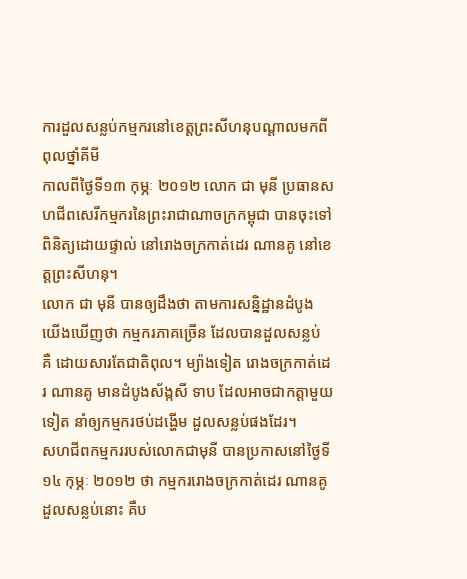ការដួលសន្លប់កម្មករនៅខេត្តព្រះសីហនុបណ្តាលមកពីពុលថ្នាំគីមី
កាលពីថ្ងៃទី១៣ កុម្ភៈ ២០១២ លោក ជា មុនី ប្រធានសហជីពសេរីកម្មករនៃព្រះរាជាណាចក្រកម្ពុជា បានចុះទៅពិនិត្យដោយផ្ទាល់ នៅរោងចក្រកាត់ដេរ ណានគូ នៅខេត្តព្រះសីហនុ។
លោក ជា មុនី បានឲ្យដឹងថា តាមការសន្និដ្ឋានដំបូង យើងឃើញថា កម្មករភាគច្រើន ដែលបានដួលសន្លប់ គឺ ដោយសារតែជាតិពុល។ ម្យ៉ាងទៀត រោងចក្រកាត់ដេរ ណានគូ មានដំបូងស័ង្កសី ទាប ដែលអាចជាកត្តាមួយទៀត នាំឲ្យកម្មករថប់ដង្ហើម ដួលសន្លប់ផងដែរ។
សហជីពកម្មកររបស់លោកជាមុនី បានប្រកាសនៅថ្ងៃទី១៤ កុម្ភៈ ២០១២ ថា កម្មកររោងចក្រកាត់ដេរ ណានគូ ដួលសន្លប់នោះ គឺប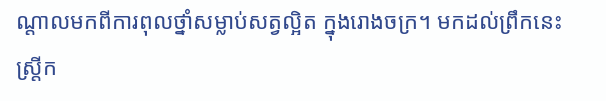ណ្តាលមកពីការពុលថ្នាំសម្លាប់សត្វល្អិត ក្នុងរោងចក្រ។ មកដល់ព្រឹកនេះស្ត្រីក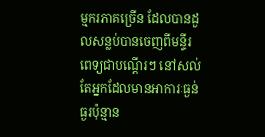ម្មករភាគច្រើន ដែលបានដួលសន្លប់បានចេញពីមន្ទីរពេទ្យជាបណ្តើរៗ នៅសល់តែអ្នកដែលមានអាការៈធ្ងន់ធ្ងរប៉ុន្មាន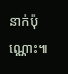នាក់ប៉ុណ្ណោះ៕